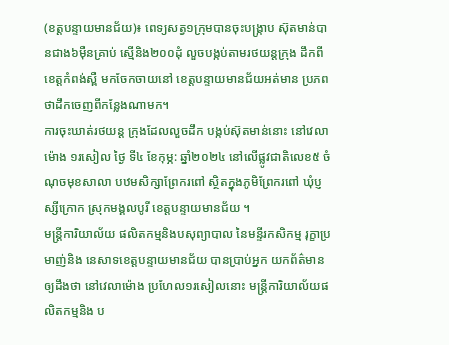(ខត្តបន្ទាយមានជ័យ)៖ ពេទ្យសត្វ១ក្រុមបានចុះបង្ក្រាប ស៊ុតមាន់បានជាង៦ម៉ឺនគ្រាប់ ស្មើនិង២០០ដុំ លួចបង្កប់តាមរថយន្តក្រុង ដឹកពីខេត្តកំពង់ស្ពឺ មកចែកចាយនៅ ខេត្តបន្ទាយមានជ័យអត់មាន ប្រភពថាដឹកចេញពីកន្លែងណាមក។
ការចុះឃាត់រថយន្ត ក្រុងដែលលួចដឹក បង្កប់ស៊ុតមាន់នោះ នៅវេលាម៉ោង ១រសៀល ថ្ងៃ ទី៤ ខែកុម្ភ: ឆ្នាំ២០២៤ នៅលើផ្លូវជាតិលេខ៥ ចំណុចមុខសាលា បឋមសិក្សាព្រែករពៅ ស្ថិតក្នុងភូមិព្រែករពៅ ឃុំប្ញស្សីក្រោក ស្រុកមង្គលបូរី ខេត្តបន្ទាយមានជ័យ ។
មន្ត្រីការិយាល័យ ផលិតកម្មនិងបសុព្យាបាល នៃមន្ទីរកសិកម្ម រុក្ខាប្រមាញ់និង នេសាទខេត្តបន្ទាយមានជ័យ បានប្រាប់អ្នក យកព័ត៌មានឲ្យដឹងថា នៅវេលាម៉ោង ប្រហែល១រសៀលនោះ មន្ត្រីការិយាល័យផលិតកម្មនិង ប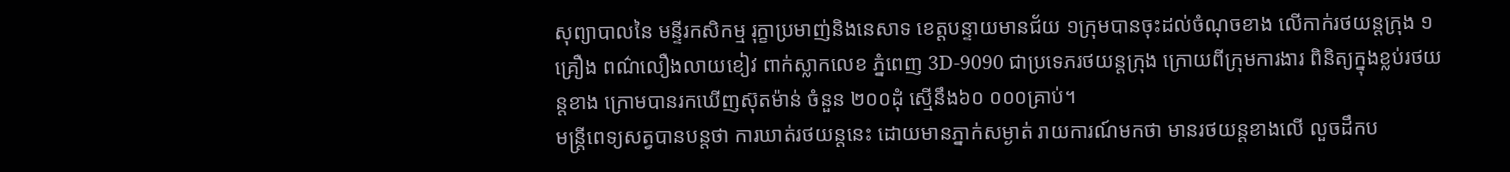សុព្យាបាលនៃ មន្ទីរកសិកម្ម រុក្ខាប្រមាញ់និងនេសាទ ខេត្តបន្ទាយមានជ័យ ១ក្រុមបានចុះដល់ចំណុចខាង លើកាក់រថយន្តក្រុង ១គ្រឿង ពណ៌លឿងលាយខៀវ ពាក់ស្លាកលេខ ភ្នំពេញ 3D-9090 ជាប្រទេភរថយន្តក្រុង ក្រោយពីក្រុមការងារ ពិនិត្យក្នុងខ្លប់រថយន្តខាង ក្រោមបានរកឃើញស៊ុតម៉ាន់ ចំនួន ២០០ដុំ ស្មើនឹង៦០ ០០០គ្រាប់។
មន្ត្រីពេទ្យសត្វបានបន្តថា ការឃាត់រថយន្តនេះ ដោយមានភ្នាក់សម្ងាត់ រាយការណ៍មកថា មានរថយន្តខាងលើ លួចដឹកប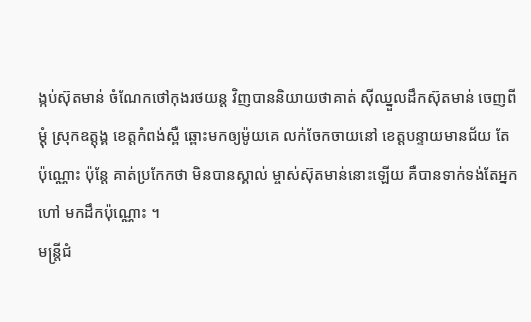ង្កប់ស៊ុតមាន់ ចំណែកថៅកុងរថយន្ត វិញបាននិយាយថាគាត់ ស៊ីឈ្នួលដឹកស៊ុតមាន់ ចេញពីម្តុំ ស្រុកឧត្តុង្គ ខេត្តកំពង់ស្ពឺ ឆ្ពោះមកឲ្យម៉ូយគេ លក់ចែកចាយនៅ ខេត្តបន្ទាយមានជ័យ តែប៉ុណ្ណោះ ប៉ុន្តែ គាត់ប្រកែកថា មិនបានស្គាល់ ម្ចាស់ស៊ុតមាន់នោះឡើយ គឺបានទាក់ទង់តែអ្នកហៅ មកដឹកប៉ុណ្ណោះ ។
មន្រ្តីជំ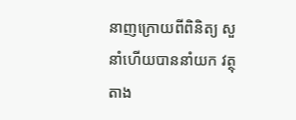នាញក្រោយពីពិនិត្យ សួនាំហើយបាននាំយក វត្ថុតាង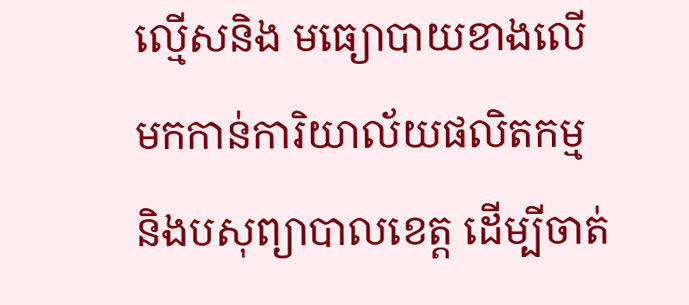ល្មើសនិង មធ្យោបាយខាងលើ មកកាន់ការិយាល័យផលិតកម្ម និងបសុព្យាបាលខេត្ត ដើម្បីចាត់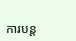ការបន្ត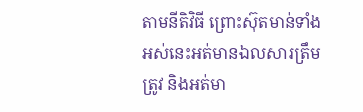តាមនីតិវិធី ព្រោះស៊ុតមាន់ទាំង អស់នេះអត់មានឯលសារត្រឹមត្រូវ និងអត់មា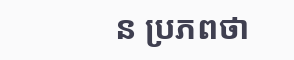ន ប្រភពថា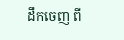ដឹកចេញ ពី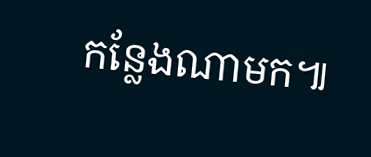កន្លែងណាមក៕